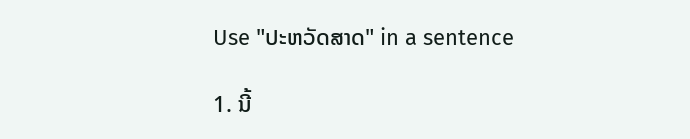Use "ປະຫວັດສາດ" in a sentence

1. ນີ້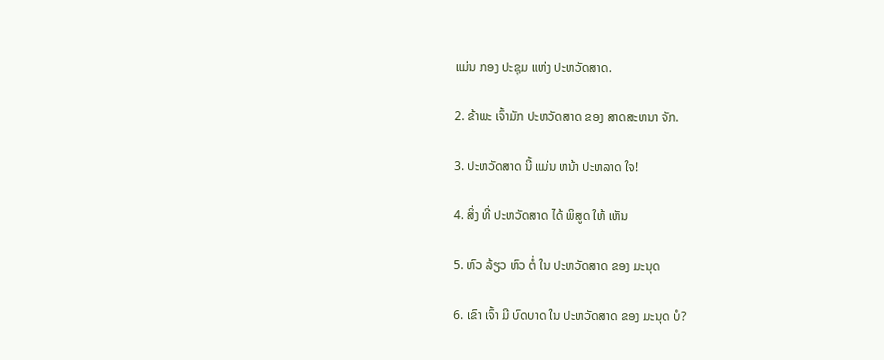ແມ່ນ ກອງ ປະຊຸມ ແຫ່ງ ປະຫວັດສາດ.

2. ຂ້າພະ ເຈົ້າມັກ ປະຫວັດສາດ ຂອງ ສາດສະຫນາ ຈັກ.

3. ປະຫວັດສາດ ນີ້ ແມ່ນ ຫນ້າ ປະຫລາດ ໃຈ!

4. ສິ່ງ ທີ່ ປະຫວັດສາດ ໄດ້ ພິສູດ ໃຫ້ ເຫັນ

5. ຫົວ ລ້ຽວ ຫົວ ຕໍ່ ໃນ ປະຫວັດສາດ ຂອງ ມະນຸດ

6. ເຂົາ ເຈົ້າ ມີ ບົດບາດ ໃນ ປະຫວັດສາດ ຂອງ ມະນຸດ ບໍ?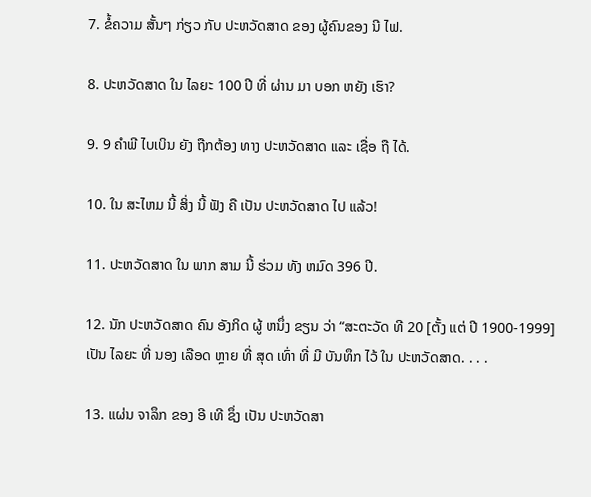7. ຂໍ້ຄວາມ ສັ້ນໆ ກ່ຽວ ກັບ ປະຫວັດສາດ ຂອງ ຜູ້ຄົນຂອງ ນີ ໄຟ.

8. ປະຫວັດສາດ ໃນ ໄລຍະ 100 ປີ ທີ່ ຜ່ານ ມາ ບອກ ຫຍັງ ເຮົາ?

9. 9 ຄໍາພີ ໄບເບິນ ຍັງ ຖືກຕ້ອງ ທາງ ປະຫວັດສາດ ແລະ ເຊື່ອ ຖື ໄດ້.

10. ໃນ ສະໄຫມ ນີ້ ສິ່ງ ນີ້ ຟັງ ຄື ເປັນ ປະຫວັດສາດ ໄປ ແລ້ວ!

11. ປະຫວັດສາດ ໃນ ພາກ ສາມ ນີ້ ຮ່ວມ ທັງ ຫມົດ 396 ປີ.

12. ນັກ ປະຫວັດສາດ ຄົນ ອັງກິດ ຜູ້ ຫນຶ່ງ ຂຽນ ວ່າ “ສະຕະວັດ ທີ 20 [ຕັ້ງ ແຕ່ ປີ 1900-1999] ເປັນ ໄລຍະ ທີ່ ນອງ ເລືອດ ຫຼາຍ ທີ່ ສຸດ ເທົ່າ ທີ່ ມີ ບັນທຶກ ໄວ້ ໃນ ປະຫວັດສາດ. . . .

13. ແຜ່ນ ຈາລຶກ ຂອງ ອີ ເທີ ຊຶ່ງ ເປັນ ປະຫວັດສາ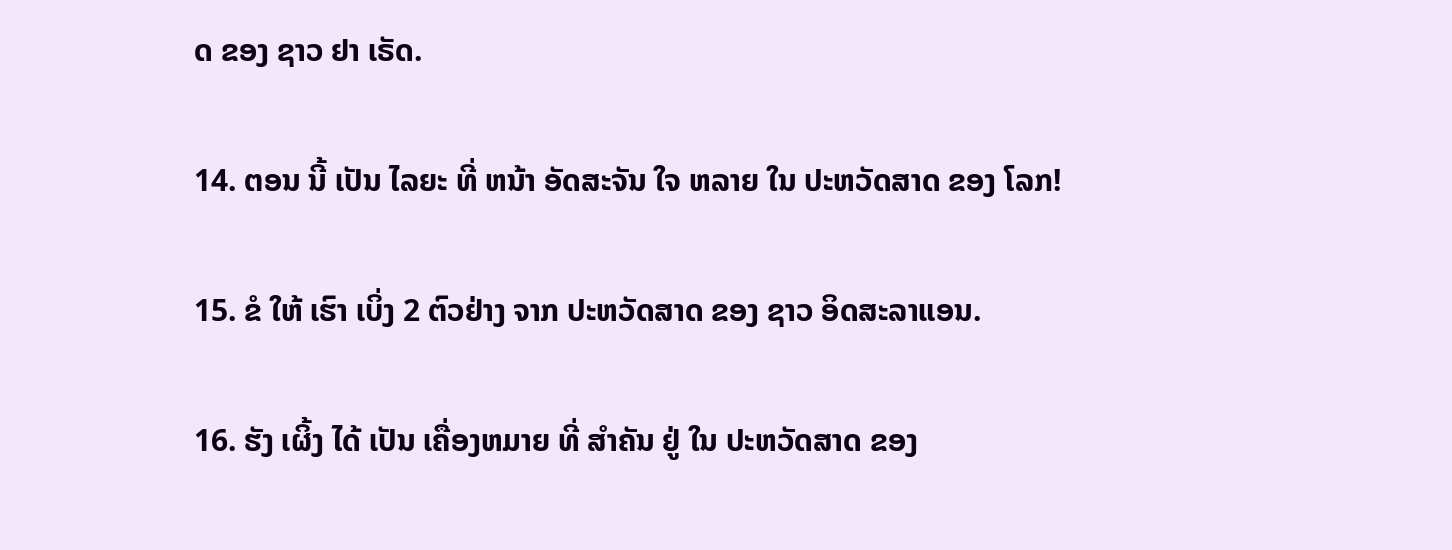ດ ຂອງ ຊາວ ຢາ ເຣັດ.

14. ຕອນ ນີ້ ເປັນ ໄລຍະ ທີ່ ຫນ້າ ອັດສະຈັນ ໃຈ ຫລາຍ ໃນ ປະຫວັດສາດ ຂອງ ໂລກ!

15. ຂໍ ໃຫ້ ເຮົາ ເບິ່ງ 2 ຕົວຢ່າງ ຈາກ ປະຫວັດສາດ ຂອງ ຊາວ ອິດສະລາແອນ.

16. ຮັງ ເຜິ້ງ ໄດ້ ເປັນ ເຄື່ອງຫມາຍ ທີ່ ສໍາຄັນ ຢູ່ ໃນ ປະຫວັດສາດ ຂອງ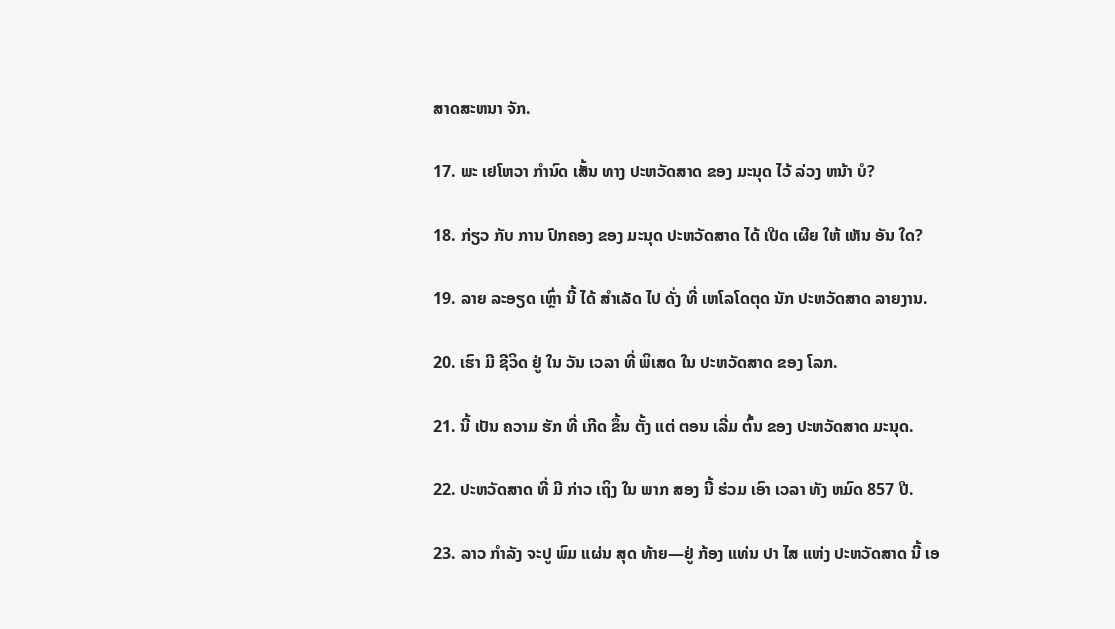ສາດສະຫນາ ຈັກ.

17. ພະ ເຢໂຫວາ ກໍານົດ ເສັ້ນ ທາງ ປະຫວັດສາດ ຂອງ ມະນຸດ ໄວ້ ລ່ວງ ຫນ້າ ບໍ?

18. ກ່ຽວ ກັບ ການ ປົກຄອງ ຂອງ ມະນຸດ ປະຫວັດສາດ ໄດ້ ເປີດ ເຜີຍ ໃຫ້ ເຫັນ ອັນ ໃດ?

19. ລາຍ ລະອຽດ ເຫຼົ່າ ນີ້ ໄດ້ ສໍາເລັດ ໄປ ດັ່ງ ທີ່ ເຫໂລໂດຕຸດ ນັກ ປະຫວັດສາດ ລາຍງານ.

20. ເຮົາ ມີ ຊີວິດ ຢູ່ ໃນ ວັນ ເວລາ ທີ່ ພິເສດ ໃນ ປະຫວັດສາດ ຂອງ ໂລກ.

21. ນີ້ ເປັນ ຄວາມ ຮັກ ທີ່ ເກີດ ຂຶ້ນ ຕັ້ງ ແຕ່ ຕອນ ເລີ່ມ ຕົ້ນ ຂອງ ປະຫວັດສາດ ມະນຸດ.

22. ປະຫວັດສາດ ທີ່ ມີ ກ່າວ ເຖິງ ໃນ ພາກ ສອງ ນີ້ ຮ່ວມ ເອົາ ເວລາ ທັງ ຫມົດ 857 ປີ.

23. ລາວ ກໍາລັງ ຈະປູ ພົມ ແຜ່ນ ສຸດ ທ້າຍ—ຢູ່ ກ້ອງ ແທ່ນ ປາ ໄສ ແຫ່ງ ປະຫວັດສາດ ນີ້ ເອ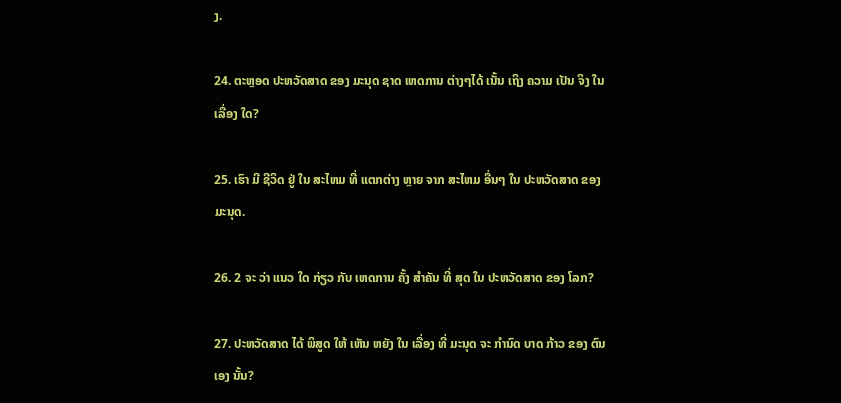ງ.

24. ຕະຫຼອດ ປະຫວັດສາດ ຂອງ ມະນຸດ ຊາດ ເຫດການ ຕ່າງໆໄດ້ ເນັ້ນ ເຖິງ ຄວາມ ເປັນ ຈິງ ໃນ ເລື່ອງ ໃດ?

25. ເຮົາ ມີ ຊີວິດ ຢູ່ ໃນ ສະໄຫມ ທີ່ ແຕກຕ່າງ ຫຼາຍ ຈາກ ສະໄຫມ ອື່ນໆ ໃນ ປະຫວັດສາດ ຂອງ ມະນຸດ.

26. 2 ຈະ ວ່າ ແນວ ໃດ ກ່ຽວ ກັບ ເຫດການ ຄັ້ງ ສໍາຄັນ ທີ່ ສຸດ ໃນ ປະຫວັດສາດ ຂອງ ໂລກ?

27. ປະຫວັດສາດ ໄດ້ ພິສູດ ໃຫ້ ເຫັນ ຫຍັງ ໃນ ເລື່ອງ ທີ່ ມະນຸດ ຈະ ກໍານົດ ບາດ ກ້າວ ຂອງ ຕົນ ເອງ ນັ້ນ?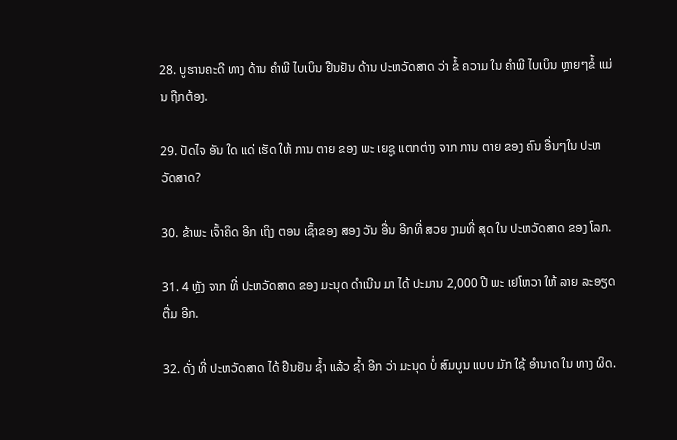28. ບູຮານຄະດີ ທາງ ດ້ານ ຄໍາພີ ໄບເບິນ ຢືນຢັນ ດ້ານ ປະຫວັດສາດ ວ່າ ຂໍ້ ຄວາມ ໃນ ຄໍາພີ ໄບເບິນ ຫຼາຍໆຂໍ້ ແມ່ນ ຖືກຕ້ອງ.

29. ປັດໄຈ ອັນ ໃດ ແດ່ ເຮັດ ໃຫ້ ການ ຕາຍ ຂອງ ພະ ເຍຊູ ແຕກຕ່າງ ຈາກ ການ ຕາຍ ຂອງ ຄົນ ອື່ນໆໃນ ປະຫວັດສາດ?

30. ຂ້າພະ ເຈົ້າຄິດ ອີກ ເຖິງ ຕອນ ເຊົ້າຂອງ ສອງ ວັນ ອື່ນ ອີກທີ່ ສວຍ ງາມທີ່ ສຸດ ໃນ ປະຫວັດສາດ ຂອງ ໂລກ.

31. 4 ຫຼັງ ຈາກ ທີ່ ປະຫວັດສາດ ຂອງ ມະນຸດ ດໍາເນີນ ມາ ໄດ້ ປະມານ 2,000 ປີ ພະ ເຢໂຫວາ ໃຫ້ ລາຍ ລະອຽດ ຕື່ມ ອີກ.

32. ດັ່ງ ທີ່ ປະຫວັດສາດ ໄດ້ ຢືນຢັນ ຊໍ້າ ແລ້ວ ຊໍ້າ ອີກ ວ່າ ມະນຸດ ບໍ່ ສົມບູນ ແບບ ມັກ ໃຊ້ ອໍານາດ ໃນ ທາງ ຜິດ.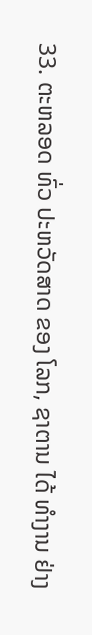33. ຕະຫລອດ ທົ່ວ ປະຫວັດສາດ ຂອງ ໂລກ, ຊາຕານ ໄດ້ ທໍາງານ ຢ່າງ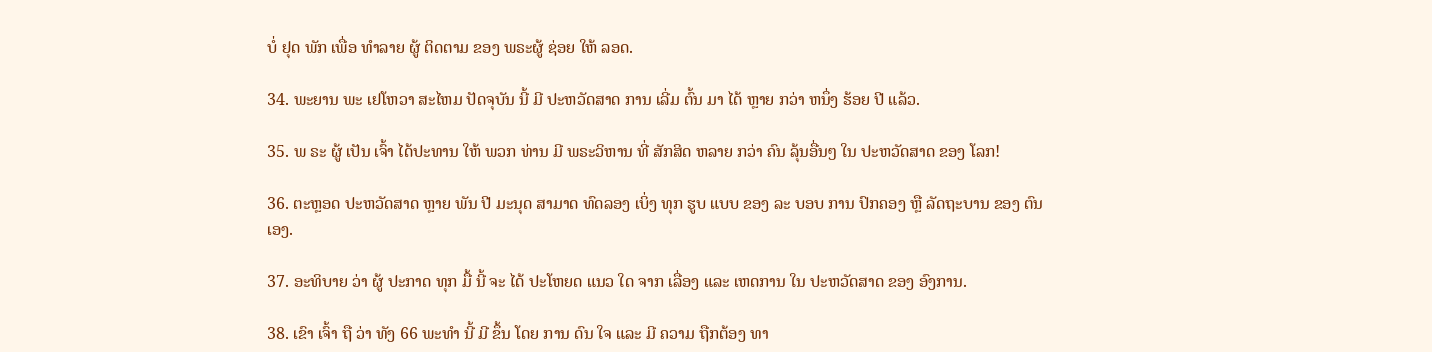ບໍ່ ຢຸດ ພັກ ເພື່ອ ທໍາລາຍ ຜູ້ ຕິດຕາມ ຂອງ ພຣະຜູ້ ຊ່ອຍ ໃຫ້ ລອດ.

34. ພະຍານ ພະ ເຢໂຫວາ ສະໄຫມ ປັດຈຸບັນ ນີ້ ມີ ປະຫວັດສາດ ການ ເລີ່ມ ຕົ້ນ ມາ ໄດ້ ຫຼາຍ ກວ່າ ຫນຶ່ງ ຮ້ອຍ ປີ ແລ້ວ.

35. ພ ຣະ ຜູ້ ເປັນ ເຈົ້າ ໄດ້ປະທານ ໃຫ້ ພວກ ທ່ານ ມີ ພຣະວິຫານ ທີ່ ສັກສິດ ຫລາຍ ກວ່າ ຄົນ ລຸ້ນອື່ນໆ ໃນ ປະຫວັດສາດ ຂອງ ໂລກ!

36. ຕະຫຼອດ ປະຫວັດສາດ ຫຼາຍ ພັນ ປີ ມະນຸດ ສາມາດ ທົດລອງ ເບິ່ງ ທຸກ ຮູບ ແບບ ຂອງ ລະ ບອບ ການ ປົກຄອງ ຫຼື ລັດຖະບານ ຂອງ ຕົນ ເອງ.

37. ອະທິບາຍ ວ່າ ຜູ້ ປະກາດ ທຸກ ມື້ ນີ້ ຈະ ໄດ້ ປະໂຫຍດ ແນວ ໃດ ຈາກ ເລື່ອງ ແລະ ເຫດການ ໃນ ປະຫວັດສາດ ຂອງ ອົງການ.

38. ເຂົາ ເຈົ້າ ຖື ວ່າ ທັງ 66 ພະທໍາ ນີ້ ມີ ຂຶ້ນ ໂດຍ ການ ດົນ ໃຈ ແລະ ມີ ຄວາມ ຖືກຕ້ອງ ທາ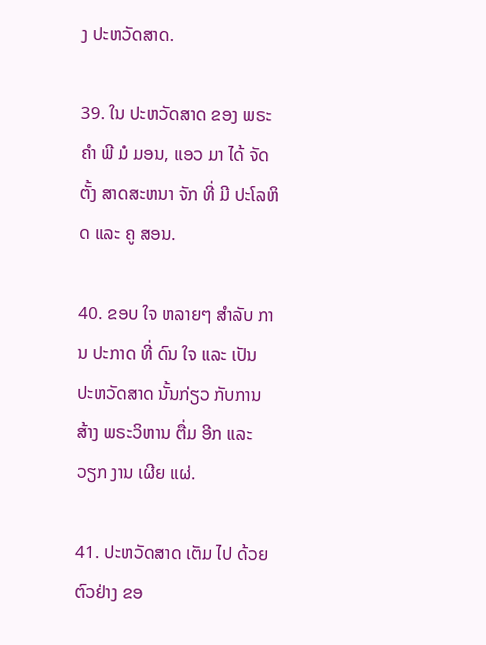ງ ປະຫວັດສາດ.

39. ໃນ ປະຫວັດສາດ ຂອງ ພຣະ ຄໍາ ພີ ມໍ ມອນ, ແອວ ມາ ໄດ້ ຈັດ ຕັ້ງ ສາດສະຫນາ ຈັກ ທີ່ ມີ ປະໂລຫິດ ແລະ ຄູ ສອນ.

40. ຂອບ ໃຈ ຫລາຍໆ ສໍາລັບ ການ ປະກາດ ທີ່ ດົນ ໃຈ ແລະ ເປັນ ປະຫວັດສາດ ນັ້ນກ່ຽວ ກັບການສ້າງ ພຣະວິຫານ ຕື່ມ ອີກ ແລະ ວຽກ ງານ ເຜີຍ ແຜ່.

41. ປະຫວັດສາດ ເຕັມ ໄປ ດ້ວຍ ຕົວຢ່າງ ຂອ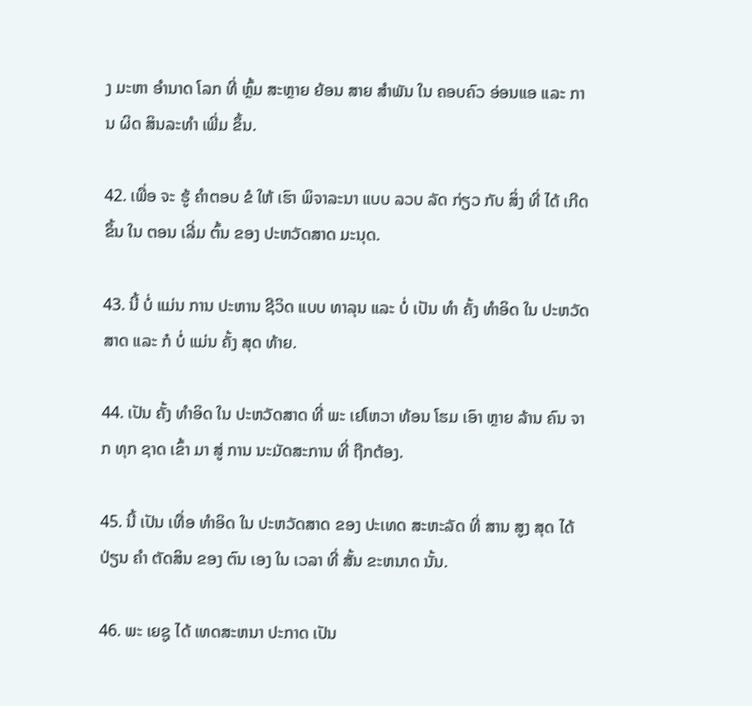ງ ມະຫາ ອໍານາດ ໂລກ ທີ່ ຫຼົ້ມ ສະຫຼາຍ ຍ້ອນ ສາຍ ສໍາພັນ ໃນ ຄອບຄົວ ອ່ອນແອ ແລະ ການ ຜິດ ສິນລະທໍາ ເພີ່ມ ຂຶ້ນ.

42. ເພື່ອ ຈະ ຮູ້ ຄໍາຕອບ ຂໍ ໃຫ້ ເຮົາ ພິຈາລະນາ ແບບ ລວບ ລັດ ກ່ຽວ ກັບ ສິ່ງ ທີ່ ໄດ້ ເກີດ ຂຶ້ນ ໃນ ຕອນ ເລີ່ມ ຕົ້ນ ຂອງ ປະຫວັດສາດ ມະນຸດ.

43. ນີ້ ບໍ່ ແມ່ນ ການ ປະຫານ ຊີວິດ ແບບ ທາລຸນ ແລະ ບໍ່ ເປັນ ທໍາ ຄັ້ງ ທໍາອິດ ໃນ ປະຫວັດສາດ ແລະ ກໍ ບໍ່ ແມ່ນ ຄັ້ງ ສຸດ ທ້າຍ.

44. ເປັນ ຄັ້ງ ທໍາອິດ ໃນ ປະຫວັດສາດ ທີ່ ພະ ເຢໂຫວາ ທ້ອນ ໂຮມ ເອົາ ຫຼາຍ ລ້ານ ຄົນ ຈາກ ທຸກ ຊາດ ເຂົ້າ ມາ ສູ່ ການ ນະມັດສະການ ທີ່ ຖືກຕ້ອງ.

45. ນີ້ ເປັນ ເທື່ອ ທໍາອິດ ໃນ ປະຫວັດສາດ ຂອງ ປະເທດ ສະຫະລັດ ທີ່ ສານ ສູງ ສຸດ ໄດ້ ປ່ຽນ ຄໍາ ຕັດສິນ ຂອງ ຕົນ ເອງ ໃນ ເວລາ ທີ່ ສັ້ນ ຂະຫນາດ ນັ້ນ.

46. ພະ ເຍຊູ ໄດ້ ເທດສະຫນາ ປະກາດ ເປັນ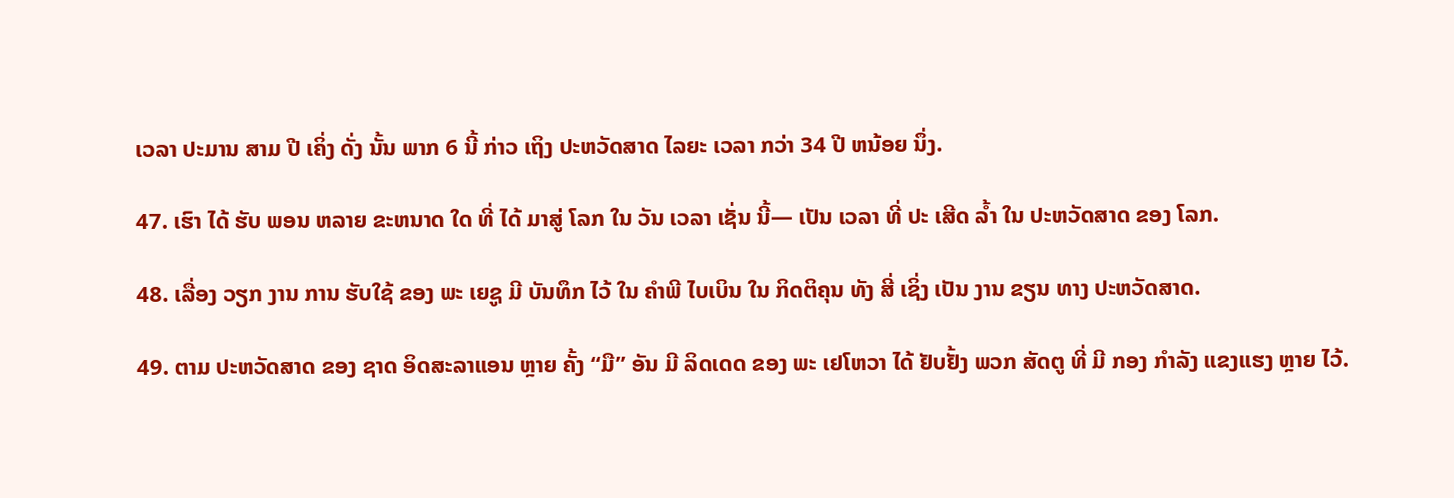ເວລາ ປະມານ ສາມ ປີ ເຄິ່ງ ດັ່ງ ນັ້ນ ພາກ 6 ນີ້ ກ່າວ ເຖິງ ປະຫວັດສາດ ໄລຍະ ເວລາ ກວ່າ 34 ປີ ຫນ້ອຍ ນຶ່ງ.

47. ເຮົາ ໄດ້ ຮັບ ພອນ ຫລາຍ ຂະຫນາດ ໃດ ທີ່ ໄດ້ ມາສູ່ ໂລກ ໃນ ວັນ ເວລາ ເຊັ່ນ ນີ້— ເປັນ ເວລາ ທີ່ ປະ ເສີດ ລ້ຳ ໃນ ປະຫວັດສາດ ຂອງ ໂລກ.

48. ເລື່ອງ ວຽກ ງານ ການ ຮັບໃຊ້ ຂອງ ພະ ເຍຊູ ມີ ບັນທຶກ ໄວ້ ໃນ ຄໍາພີ ໄບເບິນ ໃນ ກິດຕິຄຸນ ທັງ ສີ່ ເຊິ່ງ ເປັນ ງານ ຂຽນ ທາງ ປະຫວັດສາດ.

49. ຕາມ ປະຫວັດສາດ ຂອງ ຊາດ ອິດສະລາແອນ ຫຼາຍ ຄັ້ງ “ມື” ອັນ ມີ ລິດເດດ ຂອງ ພະ ເຢໂຫວາ ໄດ້ ຢັບຢັ້ງ ພວກ ສັດຕູ ທີ່ ມີ ກອງ ກໍາລັງ ແຂງແຮງ ຫຼາຍ ໄວ້.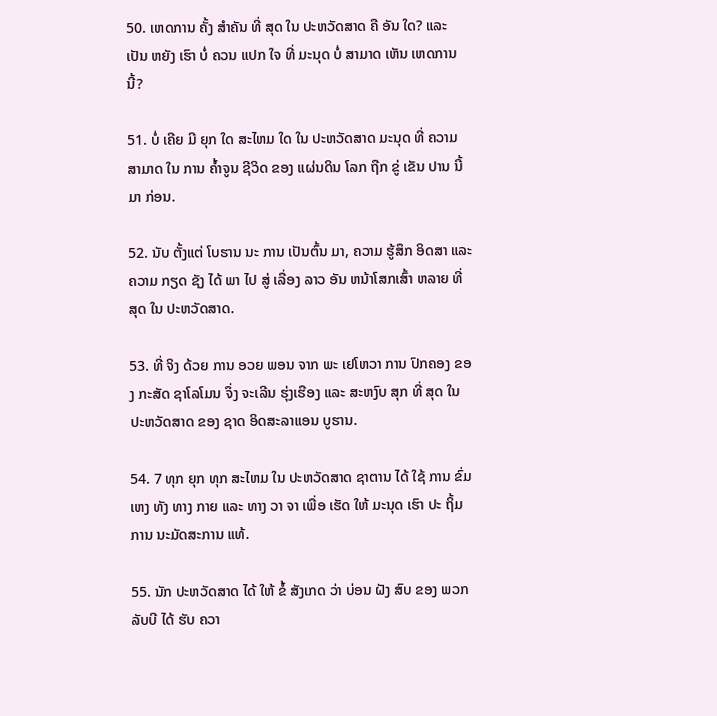50. ເຫດການ ຄັ້ງ ສໍາຄັນ ທີ່ ສຸດ ໃນ ປະຫວັດສາດ ຄື ອັນ ໃດ? ແລະ ເປັນ ຫຍັງ ເຮົາ ບໍ່ ຄວນ ແປກ ໃຈ ທີ່ ມະນຸດ ບໍ່ ສາມາດ ເຫັນ ເຫດການ ນີ້?

51. ບໍ່ ເຄີຍ ມີ ຍຸກ ໃດ ສະໄຫມ ໃດ ໃນ ປະຫວັດສາດ ມະນຸດ ທີ່ ຄວາມ ສາມາດ ໃນ ການ ຄໍ້າຈູນ ຊີວິດ ຂອງ ແຜ່ນດິນ ໂລກ ຖືກ ຂູ່ ເຂັນ ປານ ນີ້ ມາ ກ່ອນ.

52. ນັບ ຕັ້ງແຕ່ ໂບຮານ ນະ ການ ເປັນຕົ້ນ ມາ, ຄວາມ ຮູ້ສຶກ ອິດສາ ແລະ ຄວາມ ກຽດ ຊັງ ໄດ້ ພາ ໄປ ສູ່ ເລື່ອງ ລາວ ອັນ ຫນ້າໂສກເສົ້າ ຫລາຍ ທີ່ ສຸດ ໃນ ປະຫວັດສາດ.

53. ທີ່ ຈິງ ດ້ວຍ ການ ອວຍ ພອນ ຈາກ ພະ ເຢໂຫວາ ການ ປົກຄອງ ຂອງ ກະສັດ ຊາໂລໂມນ ຈຶ່ງ ຈະເລີນ ຮຸ່ງເຮືອງ ແລະ ສະຫງົບ ສຸກ ທີ່ ສຸດ ໃນ ປະຫວັດສາດ ຂອງ ຊາດ ອິດສະລາແອນ ບູຮານ.

54. 7 ທຸກ ຍຸກ ທຸກ ສະໄຫມ ໃນ ປະຫວັດສາດ ຊາຕານ ໄດ້ ໃຊ້ ການ ຂົ່ມເຫງ ທັງ ທາງ ກາຍ ແລະ ທາງ ວາ ຈາ ເພື່ອ ເຮັດ ໃຫ້ ມະນຸດ ເຮົາ ປະ ຖິ້ມ ການ ນະມັດສະການ ແທ້.

55. ນັກ ປະຫວັດສາດ ໄດ້ ໃຫ້ ຂໍ້ ສັງເກດ ວ່າ ບ່ອນ ຝັງ ສົບ ຂອງ ພວກ ລັບບີ ໄດ້ ຮັບ ຄວາ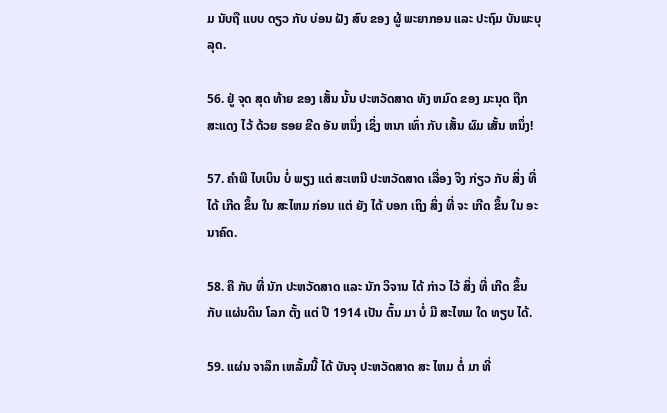ມ ນັບຖື ແບບ ດຽວ ກັບ ບ່ອນ ຝັງ ສົບ ຂອງ ຜູ້ ພະຍາກອນ ແລະ ປະຖົມ ບັນພະບຸລຸດ.

56. ຢູ່ ຈຸດ ສຸດ ທ້າຍ ຂອງ ເສັ້ນ ນັ້ນ ປະຫວັດສາດ ທັງ ຫມົດ ຂອງ ມະນຸດ ຖືກ ສະແດງ ໄວ້ ດ້ວຍ ຮອຍ ຂີດ ອັນ ຫນຶ່ງ ເຊິ່ງ ຫນາ ເທົ່າ ກັບ ເສັ້ນ ຜົມ ເສັ້ນ ຫນຶ່ງ!

57. ຄໍາພີ ໄບເບິນ ບໍ່ ພຽງ ແຕ່ ສະເຫນີ ປະຫວັດສາດ ເລື່ອງ ຈິງ ກ່ຽວ ກັບ ສິ່ງ ທີ່ ໄດ້ ເກີດ ຂຶ້ນ ໃນ ສະໄຫມ ກ່ອນ ແຕ່ ຍັງ ໄດ້ ບອກ ເຖິງ ສິ່ງ ທີ່ ຈະ ເກີດ ຂຶ້ນ ໃນ ອະນາຄົດ.

58. ຄື ກັບ ທີ່ ນັກ ປະຫວັດສາດ ແລະ ນັກ ວິຈານ ໄດ້ ກ່າວ ໄວ້ ສິ່ງ ທີ່ ເກີດ ຂຶ້ນ ກັບ ແຜ່ນດິນ ໂລກ ຕັ້ງ ແຕ່ ປີ 1914 ເປັນ ຕົ້ນ ມາ ບໍ່ ມີ ສະໄຫມ ໃດ ທຽບ ໄດ້.

59. ແຜ່ນ ຈາລຶກ ເຫລັ້ມນີ້ ໄດ້ ບັນຈຸ ປະຫວັດສາດ ສະ ໄຫມ ຕໍ່ ມາ ທີ່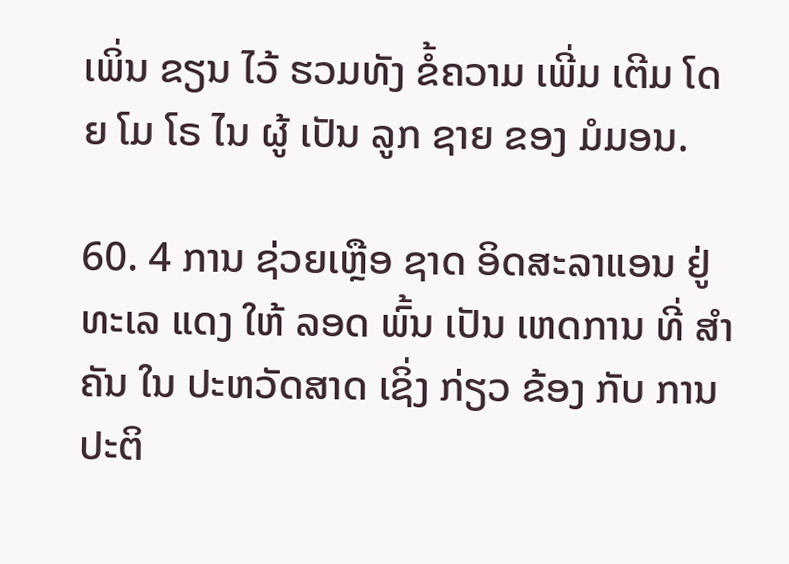ເພິ່ນ ຂຽນ ໄວ້ ຮວມທັງ ຂໍ້ຄວາມ ເພີ່ມ ເຕີມ ໂດຍ ໂມ ໂຣ ໄນ ຜູ້ ເປັນ ລູກ ຊາຍ ຂອງ ມໍມອນ.

60. 4 ການ ຊ່ວຍເຫຼືອ ຊາດ ອິດສະລາແອນ ຢູ່ ທະເລ ແດງ ໃຫ້ ລອດ ພົ້ນ ເປັນ ເຫດການ ທີ່ ສໍາຄັນ ໃນ ປະຫວັດສາດ ເຊິ່ງ ກ່ຽວ ຂ້ອງ ກັບ ການ ປະຕິ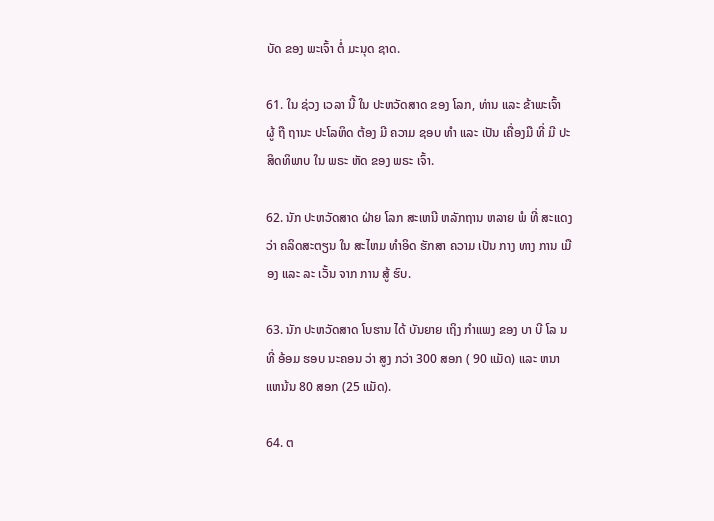ບັດ ຂອງ ພະເຈົ້າ ຕໍ່ ມະນຸດ ຊາດ.

61. ໃນ ຊ່ວງ ເວລາ ນີ້ ໃນ ປະຫວັດສາດ ຂອງ ໂລກ, ທ່ານ ແລະ ຂ້າພະເຈົ້າ ຜູ້ ຖື ຖານະ ປະໂລຫິດ ຕ້ອງ ມີ ຄວາມ ຊອບ ທໍາ ແລະ ເປັນ ເຄື່ອງມື ທີ່ ມີ ປະສິດທິພາບ ໃນ ພຣະ ຫັດ ຂອງ ພຣະ ເຈົ້າ.

62. ນັກ ປະຫວັດສາດ ຝ່າຍ ໂລກ ສະເຫນີ ຫລັກຖານ ຫລາຍ ພໍ ທີ່ ສະແດງ ວ່າ ຄລິດສະຕຽນ ໃນ ສະໄຫມ ທໍາອິດ ຮັກສາ ຄວາມ ເປັນ ກາງ ທາງ ການ ເມືອງ ແລະ ລະ ເວັ້ນ ຈາກ ການ ສູ້ ຮົບ.

63. ນັກ ປະຫວັດສາດ ໂບຮານ ໄດ້ ບັນຍາຍ ເຖິງ ກໍາແພງ ຂອງ ບາ ບີ ໂລ ນ ທີ່ ອ້ອມ ຮອບ ນະຄອນ ວ່າ ສູງ ກວ່າ 300 ສອກ ( 90 ແມັດ) ແລະ ຫນາ ແຫນ້ນ 80 ສອກ (25 ແມັດ).

64. ຕ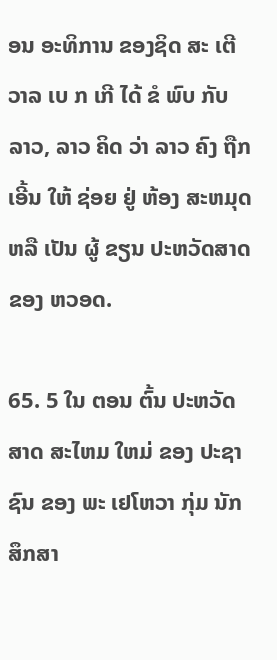ອນ ອະທິການ ຂອງຊິດ ສະ ເຕີ ວາລ ເບ ກ ເກີ ໄດ້ ຂໍ ພົບ ກັບ ລາວ, ລາວ ຄິດ ວ່າ ລາວ ຄົງ ຖືກ ເອີ້ນ ໃຫ້ ຊ່ອຍ ຢູ່ ຫ້ອງ ສະຫມຸດ ຫລື ເປັນ ຜູ້ ຂຽນ ປະຫວັດສາດ ຂອງ ຫວອດ.

65. 5 ໃນ ຕອນ ຕົ້ນ ປະຫວັດສາດ ສະໄຫມ ໃຫມ່ ຂອງ ປະຊາຊົນ ຂອງ ພະ ເຢໂຫວາ ກຸ່ມ ນັກ ສຶກສາ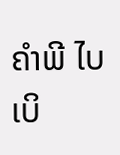ຄໍາພີ ໄບເບິ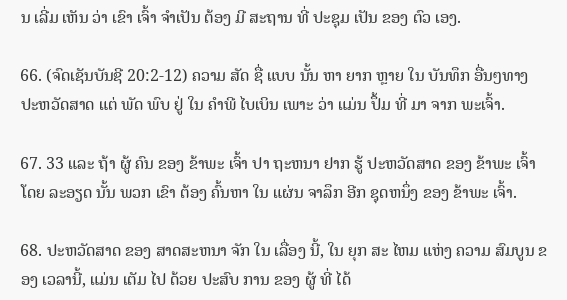ນ ເລີ່ມ ເຫັນ ວ່າ ເຂົາ ເຈົ້າ ຈໍາເປັນ ຕ້ອງ ມີ ສະຖານ ທີ່ ປະຊຸມ ເປັນ ຂອງ ຕົວ ເອງ.

66. (ຈົດເຊັນບັນຊີ 20:2-12) ຄວາມ ສັດ ຊື່ ແບບ ນັ້ນ ຫາ ຍາກ ຫຼາຍ ໃນ ບັນທຶກ ອື່ນໆທາງ ປະຫວັດສາດ ແຕ່ ພັດ ພົບ ຢູ່ ໃນ ຄໍາພີ ໄບເບິນ ເພາະ ວ່າ ແມ່ນ ປຶ້ມ ທີ່ ມາ ຈາກ ພະເຈົ້າ.

67. 33 ແລະ ຖ້າ ຜູ້ ຄົນ ຂອງ ຂ້າພະ ເຈົ້າ ປາ ຖະຫນາ ຢາກ ຮູ້ ປະຫວັດສາດ ຂອງ ຂ້າພະ ເຈົ້າ ໂດຍ ລະອຽດ ນັ້ນ ພວກ ເຂົາ ຕ້ອງ ຄົ້ນຫາ ໃນ ແຜ່ນ ຈາລຶກ ອີກ ຊຸດຫນຶ່ງ ຂອງ ຂ້າພະ ເຈົ້າ.

68. ປະຫວັດສາດ ຂອງ ສາດສະຫນາ ຈັກ ໃນ ເລື່ອງ ນີ້, ໃນ ຍຸກ ສະ ໄຫມ ແຫ່ງ ຄວາມ ສົມບູນ ຂອງ ເວລານີ້, ແມ່ນ ເຕັມ ໄປ ດ້ວຍ ປະສົບ ການ ຂອງ ຜູ້ ທີ່ ໄດ້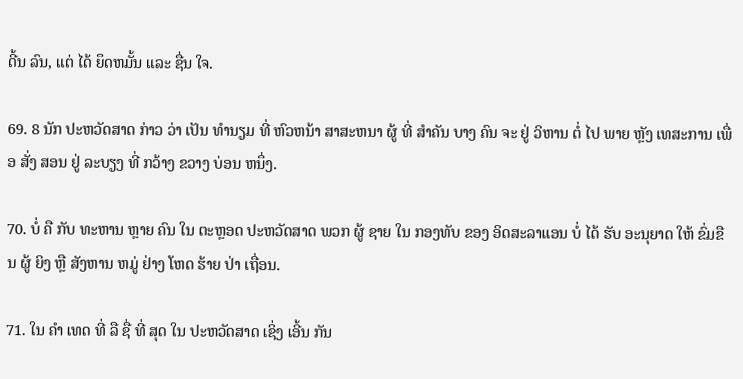ດີ້ນ ລົນ, ແຕ່ ໄດ້ ຍຶດຫມັ້ນ ແລະ ຊື່ນ ໃຈ.

69. 8 ນັກ ປະຫວັດສາດ ກ່າວ ວ່າ ເປັນ ທໍານຽມ ທີ່ ຫົວຫນ້າ ສາສະຫນາ ຜູ້ ທີ່ ສໍາຄັນ ບາງ ຄົນ ຈະ ຢູ່ ວິຫານ ຕໍ່ ໄປ ພາຍ ຫຼັງ ເທສະການ ເພື່ອ ສັ່ງ ສອນ ຢູ່ ລະບຽງ ທີ່ ກວ້າງ ຂວາງ ບ່ອນ ຫນຶ່ງ.

70. ບໍ່ ຄື ກັບ ທະຫານ ຫຼາຍ ຄົນ ໃນ ຕະຫຼອດ ປະຫວັດສາດ ພວກ ຜູ້ ຊາຍ ໃນ ກອງທັບ ຂອງ ອິດສະລາແອນ ບໍ່ ໄດ້ ຮັບ ອະນຸຍາດ ໃຫ້ ຂົ່ມຂືນ ຜູ້ ຍິງ ຫຼື ສັງຫານ ຫມູ່ ຢ່າງ ໂຫດ ຮ້າຍ ປ່າ ເຖື່ອນ.

71. ໃນ ຄໍາ ເທດ ທີ່ ລື ຊື່ ທີ່ ສຸດ ໃນ ປະຫວັດສາດ ເຊິ່ງ ເອີ້ນ ກັນ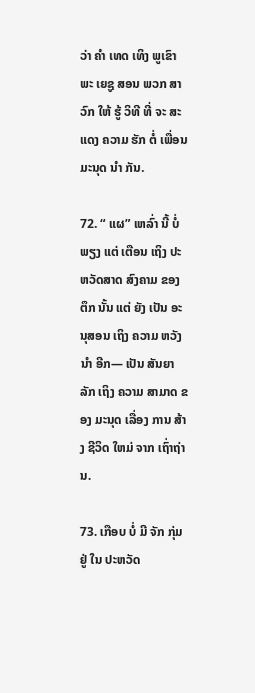ວ່າ ຄໍາ ເທດ ເທິງ ພູເຂົາ ພະ ເຍຊູ ສອນ ພວກ ສາວົກ ໃຫ້ ຮູ້ ວິທີ ທີ່ ຈະ ສະແດງ ຄວາມ ຮັກ ຕໍ່ ເພື່ອນ ມະນຸດ ນໍາ ກັນ.

72. “ ແຜ” ເຫລົ່າ ນີ້ ບໍ່ ພຽງ ແຕ່ ເຕືອນ ເຖິງ ປະຫວັດສາດ ສົງຄາມ ຂອງ ຕຶກ ນັ້ນ ແຕ່ ຍັງ ເປັນ ອະນຸສອນ ເຖິງ ຄວາມ ຫວັງ ນໍາ ອີກ— ເປັນ ສັນຍາ ລັກ ເຖິງ ຄວາມ ສາມາດ ຂອງ ມະນຸດ ເລື່ອງ ການ ສ້າງ ຊີວິດ ໃຫມ່ ຈາກ ເຖົ່າຖ່ານ.

73. ເກືອບ ບໍ່ ມີ ຈັກ ກຸ່ມ ຢູ່ ໃນ ປະຫວັດ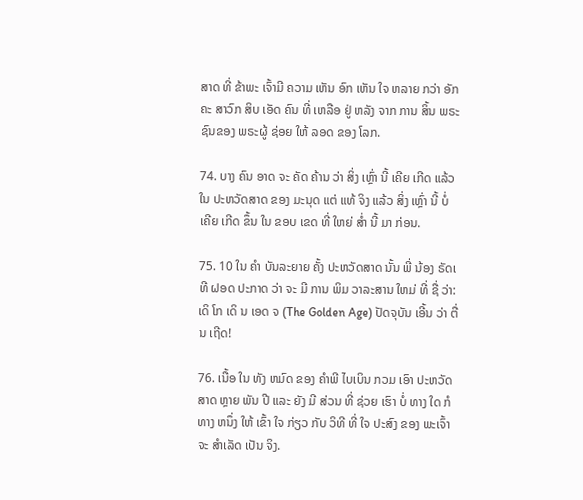ສາດ ທີ່ ຂ້າພະ ເຈົ້າມີ ຄວາມ ເຫັນ ອົກ ເຫັນ ໃຈ ຫລາຍ ກວ່າ ອັກຄະ ສາວົກ ສິບ ເອັດ ຄົນ ທີ່ ເຫລືອ ຢູ່ ຫລັງ ຈາກ ການ ສິ້ນ ພຣະຊົນຂອງ ພຣະຜູ້ ຊ່ອຍ ໃຫ້ ລອດ ຂອງ ໂລກ.

74. ບາງ ຄົນ ອາດ ຈະ ຄັດ ຄ້ານ ວ່າ ສິ່ງ ເຫຼົ່າ ນີ້ ເຄີຍ ເກີດ ແລ້ວ ໃນ ປະຫວັດສາດ ຂອງ ມະນຸດ ແຕ່ ແທ້ ຈິງ ແລ້ວ ສິ່ງ ເຫຼົ່າ ນີ້ ບໍ່ ເຄີຍ ເກີດ ຂຶ້ນ ໃນ ຂອບ ເຂດ ທີ່ ໃຫຍ່ ສໍ່າ ນີ້ ມາ ກ່ອນ.

75. 10 ໃນ ຄໍາ ບັນລະຍາຍ ຄັ້ງ ປະຫວັດສາດ ນັ້ນ ພີ່ ນ້ອງ ຣັດເ ທີ ຝອດ ປະກາດ ວ່າ ຈະ ມີ ການ ພິມ ວາລະສານ ໃຫມ່ ທີ່ ຊື່ ວ່າ: ເດິ ໂກ ເດິ ນ ເອດ ຈ (The Golden Age) ປັດຈຸບັນ ເອີ້ນ ວ່າ ຕື່ນ ເຖີດ!

76. ເນື້ອ ໃນ ທັງ ຫມົດ ຂອງ ຄໍາພີ ໄບເບິນ ກວມ ເອົາ ປະຫວັດສາດ ຫຼາຍ ພັນ ປີ ແລະ ຍັງ ມີ ສ່ວນ ທີ່ ຊ່ວຍ ເຮົາ ບໍ່ ທາງ ໃດ ກໍ ທາງ ຫນຶ່ງ ໃຫ້ ເຂົ້າ ໃຈ ກ່ຽວ ກັບ ວິທີ ທີ່ ໃຈ ປະສົງ ຂອງ ພະເຈົ້າ ຈະ ສໍາເລັດ ເປັນ ຈິງ.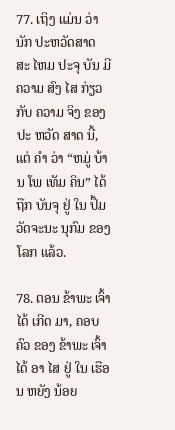77. ເຖິງ ແມ່ນ ວ່າ ນັກ ປະຫວັດສາດ ສະ ໄຫມ ປະຈຸ ບັນ ມີ ຄວາມ ສົງ ໄສ ກ່ຽວ ກັບ ຄວາມ ຈິງ ຂອງ ປະ ຫວັດ ສາດ ນີ້, ແຕ່ ຄໍາ ວ່າ “ຫມູ່ ບ້ານ ໂພ ເທັມ ຄິນ” ໄດ້ ຖືກ ບັນຈຸ ຢູ່ ໃນ ປຶ້ມວັດຈະນະ ນຸກົມ ຂອງ ໂລກ ແລ້ວ.

78. ຕອນ ຂ້າພະ ເຈົ້າ ໄດ້ ເກີດ ມາ, ຄອບຄົວ ຂອງ ຂ້າພະ ເຈົ້າ ໄດ້ ອາ ໄສ ຢູ່ ໃນ ເຮືອນ ຫຍັງ ນ້ອຍ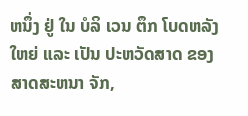ຫນຶ່ງ ຢູ່ ໃນ ບໍລິ ເວນ ຕຶກ ໂບດຫລັງ ໃຫຍ່ ແລະ ເປັນ ປະຫວັດສາດ ຂອງ ສາດສະຫນາ ຈັກ,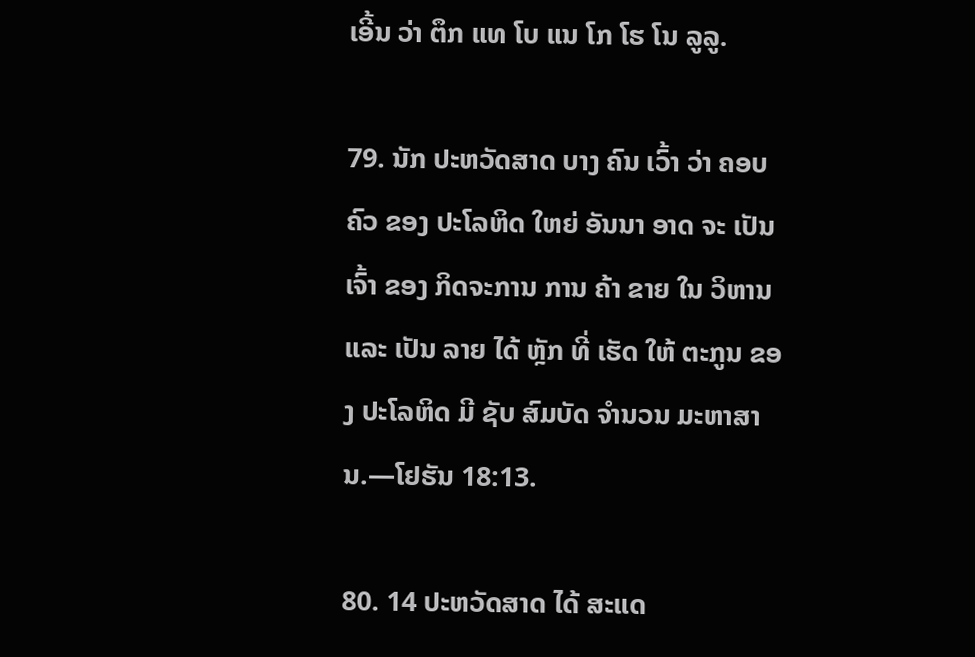ເອີ້ນ ວ່າ ຕຶກ ແທ ໂບ ແນ ໂກ ໂຮ ໂນ ລູລູ.

79. ນັກ ປະຫວັດສາດ ບາງ ຄົນ ເວົ້າ ວ່າ ຄອບຄົວ ຂອງ ປະໂລຫິດ ໃຫຍ່ ອັນນາ ອາດ ຈະ ເປັນ ເຈົ້າ ຂອງ ກິດຈະການ ການ ຄ້າ ຂາຍ ໃນ ວິຫານ ແລະ ເປັນ ລາຍ ໄດ້ ຫຼັກ ທີ່ ເຮັດ ໃຫ້ ຕະກູນ ຂອງ ປະໂລຫິດ ມີ ຊັບ ສົມບັດ ຈໍານວນ ມະຫາສານ.—ໂຢຮັນ 18:13.

80. 14 ປະຫວັດສາດ ໄດ້ ສະແດ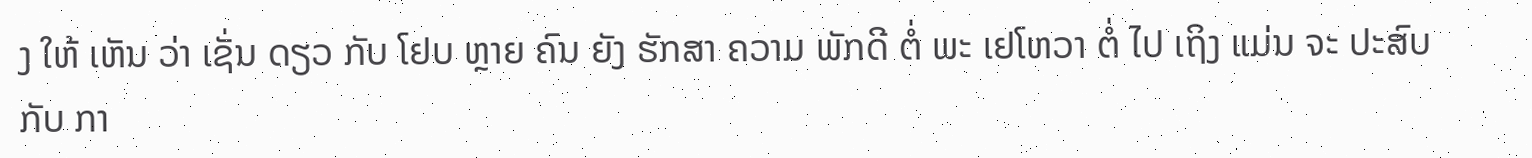ງ ໃຫ້ ເຫັນ ວ່າ ເຊັ່ນ ດຽວ ກັບ ໂຢບ ຫຼາຍ ຄົນ ຍັງ ຮັກສາ ຄວາມ ພັກດີ ຕໍ່ ພະ ເຢໂຫວາ ຕໍ່ ໄປ ເຖິງ ແມ່ນ ຈະ ປະສົບ ກັບ ກາ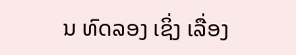ນ ທົດລອງ ເຊິ່ງ ເລື່ອງ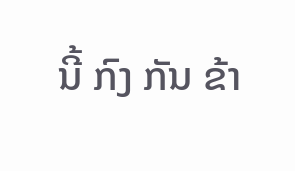ນີ້ ກົງ ກັນ ຂ້າ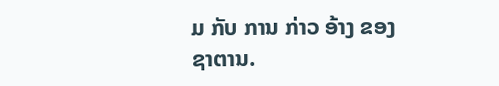ມ ກັບ ການ ກ່າວ ອ້າງ ຂອງ ຊາຕານ.